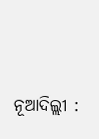ନୂଆଦିଲ୍ଲୀ :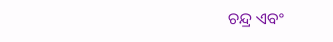ଚନ୍ଦ୍ର ଏବଂ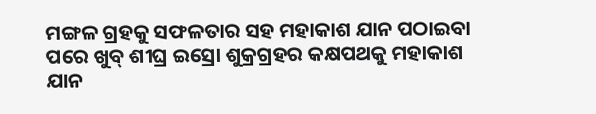ମଙ୍ଗଳ ଗ୍ରହକୁ ସଫଳତାର ସହ ମହାକାଶ ଯାନ ପଠାଇବା ପରେ ଖୁବ୍ ଶୀଘ୍ର ଇସ୍ରୋ ଶୁକ୍ରଗ୍ରହର କକ୍ଷପଥକୁ ମହାକାଶ ଯାନ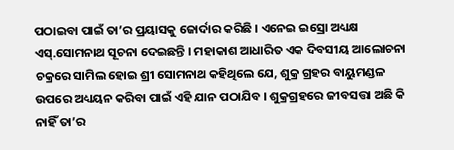ପଠାଇବା ପାଇଁ ତା’ର ପ୍ରୟାସକୁ ଜୋର୍ଦାର କରିଛି । ଏନେଇ ଇସ୍ରୋ ଅଧ୍ୟକ୍ଷ ଏସ୍.ସୋମନାଥ ସୂଚନା ଦେଇଛନ୍ତି । ମହାକାଶ ଆଧାରିତ ଏକ ଦିବସୀୟ ଆଲୋଚନା ଚକ୍ରରେ ସାମିଲ ହୋଇ ଶ୍ରୀ ସୋମନାଥ କହିଥିଲେ ଯେ, ଶୁକ୍ର ଗ୍ରହର ବାୟୁମଣ୍ଡଳ ଉପରେ ଅଧ୍ୟୟନ କରିବା ପାଇଁ ଏହି ଯାନ ପଠାଯିବ । ଶୁକ୍ରଗ୍ରହରେ ଜୀବସତ୍ତା ଅଛି କି ନାହିଁ ତା’ର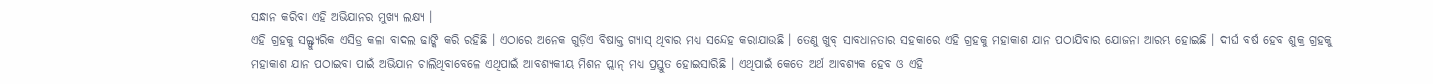ସନ୍ଧାନ କରିବା ଏହି ଅଭିଯାନର ମୁଖ୍ୟ ଲକ୍ଷ୍ୟ ।
ଏହି ଗ୍ରହକୁ ସଲ୍ଫ୍ୟୁରିକ ଏସିଡ୍ର କଳା ବାଦଲ ଢାଙ୍କି କରି ରହିଛି । ଏଠାରେ ଅନେକ ଗୁଡ଼ିଏ ବିଷାକ୍ତ ଗ୍ୟାସ୍ ଥିବାର ମଧ୍ୟ ସନ୍ଦେହ କରାଯାଉଛି । ତେଣୁ ଖୁବ୍ ସାବଧାନତାର ସହକାରେ ଏହି ଗ୍ରହକୁ ମହାକାଶ ଯାନ ପଠାଯିବାର ଯୋଜନା ଆରମ୍ଭ ହୋଇଛି । ଦୀର୍ଘ ବର୍ଷ ହେବ ଶୁକ୍ର ଗ୍ରହକୁ ମହାକାଶ ଯାନ ପଠାଇବା ପାଇଁ ଅଭିଯାନ ଚାଲିଥିବାବେଳେ ଏଥିପାଇଁ ଆବଶ୍ୟକୀୟ ମିଶନ ପ୍ଲାନ୍ ମଧ୍ୟ ପ୍ରସ୍ତୁତ ହୋଇସାରିଛି । ଏଥିପାଇଁ କେତେ ଅର୍ଥ ଆବଶ୍ୟକ ହେବ ଓ ଏହି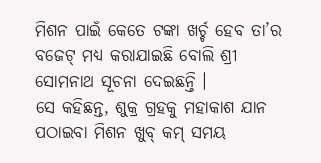ମିଶନ ପାଇଁ କେତେ ଟଙ୍କା ଖର୍ଚ୍ଚ ହେବ ତା’ର ବଜେଟ୍ ମଧ୍ୟ କରାଯାଇଛି ବୋଲି ଶ୍ରୀ ସୋମନାଥ ସୂଚନା ଦେଇଛନ୍ତି ।
ସେ କହିଛନ୍ତ, ଶୁକ୍ର ଗ୍ରହକୁ ମହାକାଶ ଯାନ ପଠାଇବା ମିଶନ ଖୁବ୍ କମ୍ ସମୟ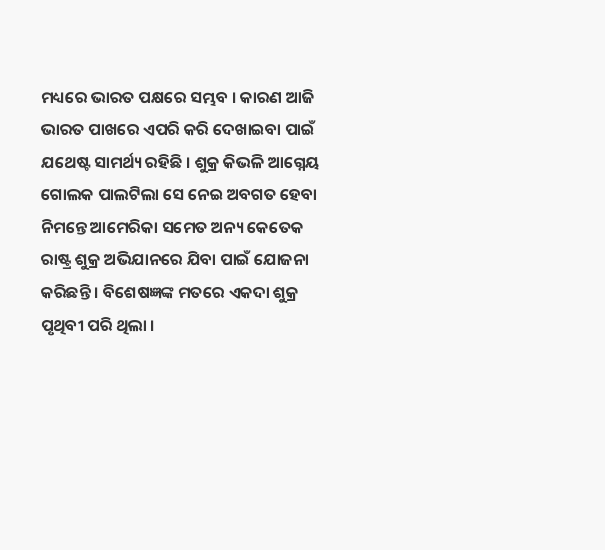ମଧ୍ୟରେ ଭାରତ ପକ୍ଷରେ ସମ୍ଭବ । କାରଣ ଆଜି ଭାରତ ପାଖରେ ଏପରି କରି ଦେଖାଇବା ପାଇଁ ଯଥେଷ୍ଟ ସାମର୍ଥ୍ୟ ରହିଛି । ଶୁକ୍ର କିଭଳି ଆଗ୍ନେୟ ଗୋଲକ ପାଲଟିଲା ସେ ନେଇ ଅବଗତ ହେବା ନିମନ୍ତେ ଆମେରିକା ସମେତ ଅନ୍ୟ କେତେକ ରାଷ୍ଟ୍ର ଶୁକ୍ର ଅଭିଯାନରେ ଯିବା ପାଇଁ ଯୋଜନା କରିଛନ୍ତି । ବିଶେଷଜ୍ଞଙ୍କ ମତରେ ଏକଦା ଶୁକ୍ର ପୃଥିବୀ ପରି ଥିଲା ।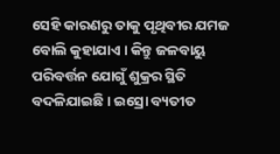ସେହି କାରଣରୁ ତାକୁ ପୃଥିବୀର ଯମଜ ବୋଲି କୁହାଯାଏ । କିନ୍ତୁ ଜଳବାୟୁ ପରିବର୍ତ୍ତନ ଯୋଗୁଁ ଶୁକ୍ରର ସ୍ଥିତି ବଦଳିଯାଇଛି । ଇସ୍ରୋ ବ୍ୟତୀତ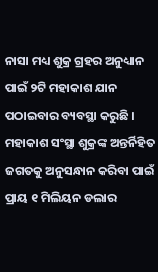ନାସା ମଧ୍ୟ ଶୁକ୍ର ଗ୍ରହର ଅନୁଧ୍ୟାନ ପାଇଁ ୨ଟି ମହାକାଶ ଯାନ ପଠାଇବାର ବ୍ୟବସ୍ଥା କରୁଛି । ମହାକାଶ ସଂସ୍ଥା ଶୁକ୍ରଙ୍କ ଅନ୍ତର୍ନିହିତ ଜଗତକୁ ଅନୁସନ୍ଧାନ କରିବା ପାଇଁ ପ୍ରାୟ ୧ ମିଲିୟନ ଡଲାର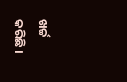ଖର୍ଚ୍ଚ କରିଛି ।